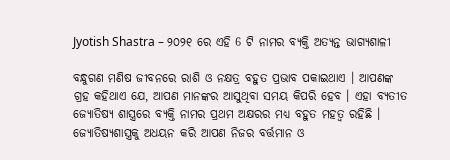Jyotish Shastra – ୨୦୨୧ ରେ ଏହି 6 ଟି ନାମର ବ୍ୟକ୍ତି ଅତ୍ୟନ୍ତ ଭାଗ୍ୟଶାଳୀ

ବନ୍ଧୁଗଣ ମଣିଷ ଜୀବନରେ ରାଶି ଓ ନକ୍ଷତ୍ର ବହୁତ ପ୍ରଭାବ ପକାଇଥାଏ । ଆପଣଙ୍କ ଗ୍ରହ କହିଥାଏ ଯେ, ଆପଣ ମାନଙ୍କର ଆସୁଥିବା ସମୟ କିପରି ହେବ । ଏହା ବ୍ଯତୀତ ଜ୍ୟୋତିଷ୍ୟ ଶାସ୍ତ୍ରରେ ବ୍ୟକ୍ତି ନାମର ପ୍ରଥମ ଅକ୍ଷରର ମଧ୍ୟ ବହୁତ ମହତ୍ଵ ରହିଛି । ଜ୍ୟୋତିଷ୍ୟଶାସ୍ତ୍ରକୁ ଅଧୟନ କରି ଆପଣ ନିଜର ବର୍ତ୍ତମାନ ଓ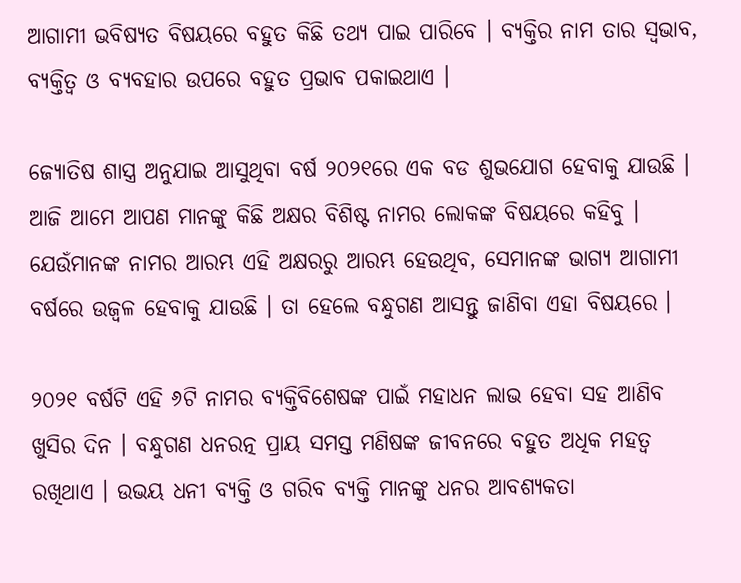ଆଗାମୀ ଭବିଷ୍ୟତ ବିଷୟରେ ବହୁତ କିଛି ତଥ୍ୟ ପାଇ ପାରିବେ । ବ୍ୟକ୍ତିର ନାମ ତାର ସ୍ଵଭାବ, ବ୍ୟକ୍ତିତ୍ବ ଓ ବ୍ୟବହାର ଉପରେ ବହୁତ ପ୍ରଭାବ ପକାଇଥାଏ ।

ଜ୍ୟୋତିଷ ଶାସ୍ତ୍ର ଅନୁଯାଇ ଆସୁଥିବା ବର୍ଷ ୨୦୨୧ରେ ଏକ ବଡ ଶୁଭଯୋଗ ହେବାକୁ ଯାଉଛି । ଆଜି ଆମେ ଆପଣ ମାନଙ୍କୁ କିଛି ଅକ୍ଷର ବିଶିଷ୍ଟ ନାମର ଲୋକଙ୍କ ବିଷୟରେ କହିବୁ । ଯେଉଁମାନଙ୍କ ନାମର ଆରମ୍ଭ ଏହି ଅକ୍ଷରରୁ ଆରମ୍ଭ ହେଉଥିବ, ସେମାନଙ୍କ ଭାଗ୍ୟ ଆଗାମୀ ବର୍ଷରେ ଉଜ୍ଵଳ ହେବାକୁ ଯାଉଛି । ତା ହେଲେ ବନ୍ଧୁଗଣ ଆସନ୍ତୁ ଜାଣିବା ଏହା ବିଷୟରେ ।

୨୦୨୧ ବର୍ଷଟି ଏହି ୬ଟି ନାମର ବ୍ୟକ୍ତିବିଶେଷଙ୍କ ପାଇଁ ମହାଧନ ଲାଭ ହେବା ସହ ଆଣିବ ଖୁସିର ଦିନ । ବନ୍ଧୁଗଣ ଧନରତ୍ନ ପ୍ରାୟ ସମସ୍ତ ମଣିଷଙ୍କ ଜୀବନରେ ବହୁତ ଅଧିକ ମହତ୍ଵ ରଖିଥାଏ । ଉଭୟ ଧନୀ ବ୍ୟକ୍ତି ଓ ଗରିବ ବ୍ୟକ୍ତି ମାନଙ୍କୁ ଧନର ଆବଶ୍ୟକତା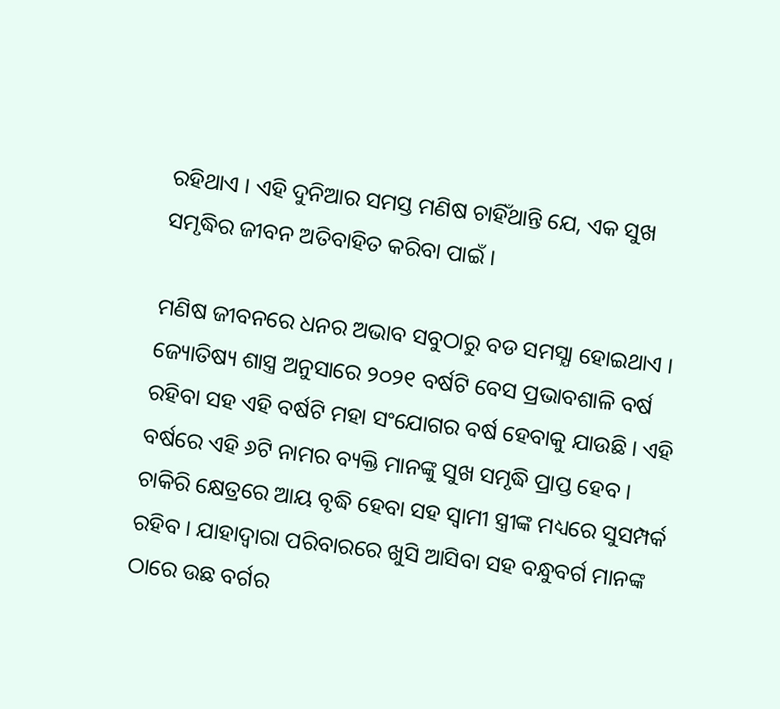ରହିଥାଏ । ଏହି ଦୁନିଆର ସମସ୍ତ ମଣିଷ ଚାହିଁଥାନ୍ତି ଯେ, ଏକ ସୁଖ ସମୃଦ୍ଧିର ଜୀବନ ଅତିବାହିତ କରିବା ପାଇଁ ।

ମଣିଷ ଜୀବନରେ ଧନର ଅଭାବ ସବୁଠାରୁ ବଡ ସମସ୍ଯା ହୋଇଥାଏ । ଜ୍ୟୋତିଷ୍ୟ ଶାସ୍ତ୍ର ଅନୁସାରେ ୨୦୨୧ ବର୍ଷଟି ବେସ ପ୍ରଭାବଶାଳି ବର୍ଷ ରହିବା ସହ ଏହି ବର୍ଷଟି ମହା ସଂଯୋଗର ବର୍ଷ ହେବାକୁ ଯାଉଛି । ଏହି ବର୍ଷରେ ଏହି ୬ଟି ନାମର ବ୍ୟକ୍ତି ମାନଙ୍କୁ ସୁଖ ସମୃଦ୍ଧି ପ୍ରାପ୍ତ ହେବ । ଚାକିରି କ୍ଷେତ୍ରରେ ଆୟ ବୃଦ୍ଧି ହେବା ସହ ସ୍ଵାମୀ ସ୍ତ୍ରୀଙ୍କ ମଧ୍ୟରେ ସୁସମ୍ପର୍କ ରହିବ । ଯାହାଦ୍ୱାରା ପରିବାରରେ ଖୁସି ଆସିବା ସହ ବନ୍ଧୁବର୍ଗ ମାନଙ୍କ ଠାରେ ଉଛ ବର୍ଗର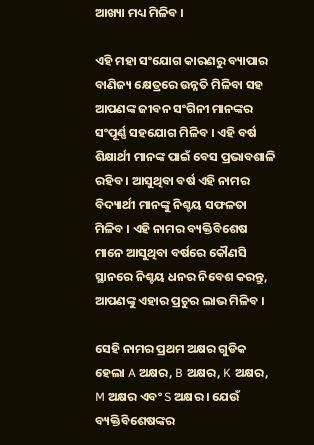ଆଖ୍ୟା ମଧ୍ୟ ମିଳିବ ।

ଏହି ମହା ସଂଯୋଗ କାରଣରୁ ବ୍ୟାପାର ବାଣିଜ୍ୟ କ୍ଷେତ୍ରରେ ଉନ୍ନତି ମିଳିବା ସହ ଆପଣଙ୍କ ଜୀବନ ସଂଗିନୀ ମାନଙ୍କର ସଂପୂର୍ଣ୍ଣ ସହଯୋଗ ମିଳିବ । ଏହି ବର୍ଷ ଶିକ୍ଷାର୍ଥୀ ମାନଙ୍କ ପାଇଁ ବେସ ପ୍ରଭାବଶାଳି ରହିବ । ଆସୁଥିବା ବର୍ଷ ଏହି ନାମର ବିଦ୍ୟାର୍ଥୀ ମାନଙ୍କୁ ନିଶ୍ଚୟ ସଫଳତା ମିଳିବ । ଏହି ନାମର ବ୍ୟକ୍ତିବିଶେଷ ମାନେ ଆସୁଥିବା ବର୍ଷରେ କୌଣସି ସ୍ଥାନରେ ନିଶ୍ଚୟ ଧନର ନିବେଶ କରନ୍ତୁ, ଆପଣଙ୍କୁ ଏହାର ପ୍ରଚୁର ଲାଭ ମିଳିବ ।

ସେହି ନାମର ପ୍ରଥମ ଅକ୍ଷର ଗୁଡିକ ହେଲା A ଅକ୍ଷର, B ଅକ୍ଷର, K ଅକ୍ଷର, M ଅକ୍ଷର ଏବଂ S ଅକ୍ଷର । ଯେଉଁ ବ୍ୟକ୍ତିବିଶେଷଙ୍କର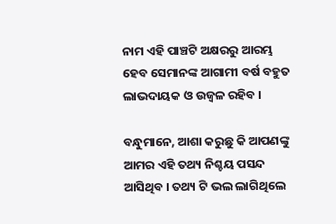ନାମ ଏହି ପାଞ୍ଚଟି ଅକ୍ଷରରୁ ଆରମ୍ଭ ହେବ ସେମାନଙ୍କ ଆଗାମୀ ବର୍ଷ ବହୁତ ଲାଭଦାୟକ ଓ ଉଜ୍ଵଳ ରହିବ ।

ବନ୍ଧୁମାନେ, ଆଶା କରୁଛୁ କି ଆପଣଙ୍କୁ ଆମର ଏହି ତଥ୍ୟ ନିଶ୍ଚୟ ପସନ୍ଦ ଆସିଥିବ । ତଥ୍ୟ ଟି ଭଲ ଲାଗିଥିଲେ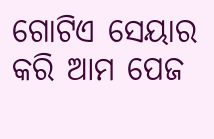ଗୋଟିଏ ସେୟାର କରି ଆମ ପେଜ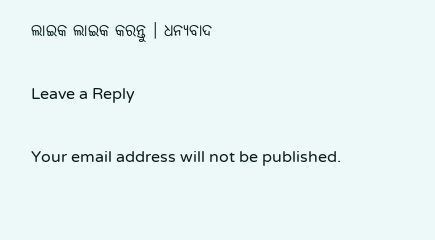ଲାଇକ ଲାଇକ କରନ୍ତୁ । ଧନ୍ୟବାଦ

Leave a Reply

Your email address will not be published.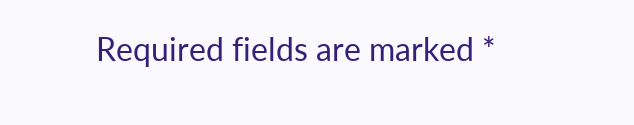Required fields are marked *